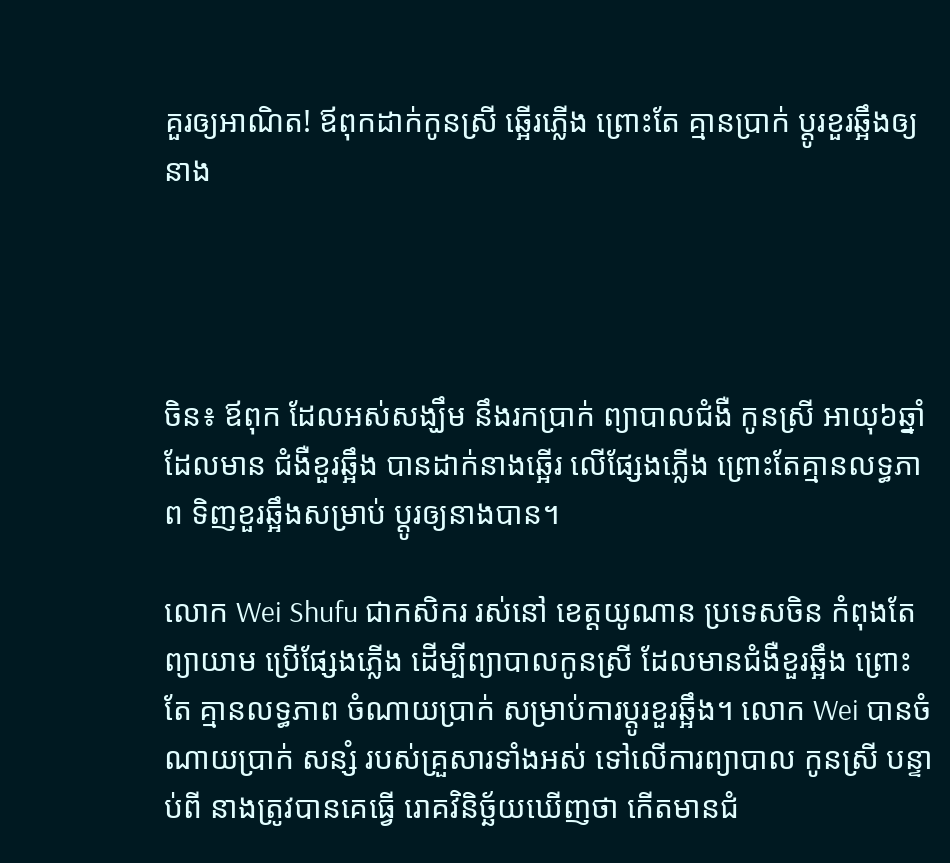គួរឲ្យអាណិត! ឪពុកដាក់កូនស្រី ឆ្អើរភ្លើង ព្រោះតែ គ្មានប្រាក់ ប្តូរខួរឆ្អឹងឲ្យនាង




ចិន៖ ឪពុក ដែលអស់សង្ឃឹម នឹងរកប្រាក់ ព្យាបាលជំងឺ កូនស្រី អាយុ៦ឆ្នាំ ដែលមាន ជំងឺខួរឆ្អឹង បានដាក់នាងឆ្អើរ លើផ្សែងភ្លើង ព្រោះតែគ្មានលទ្ធភាព ទិញខួរឆ្អឹងសម្រាប់ ប្តូរឲ្យនាងបាន។

លោក Wei Shufu ជាកសិករ រស់នៅ ខេត្តយូណាន ប្រទេសចិន កំពុងតែព្យាយាម ប្រើផ្សែងភ្លើង ដើម្បីព្យាបាលកូនស្រី ដែលមានជំងឺខួរឆ្អឹង ព្រោះតែ គ្មានលទ្ធភាព ចំណាយប្រាក់ សម្រាប់ការប្តូរខួរឆ្អឹង។ លោក Wei បានចំណាយប្រាក់ សន្សំ របស់គ្រួសារទាំងអស់ ទៅលើការព្យាបាល កូនស្រី បន្ទាប់ពី នាងត្រូវបានគេធ្វើ រោគវិនិច្ឆ័យឃើញថា កើតមានជំ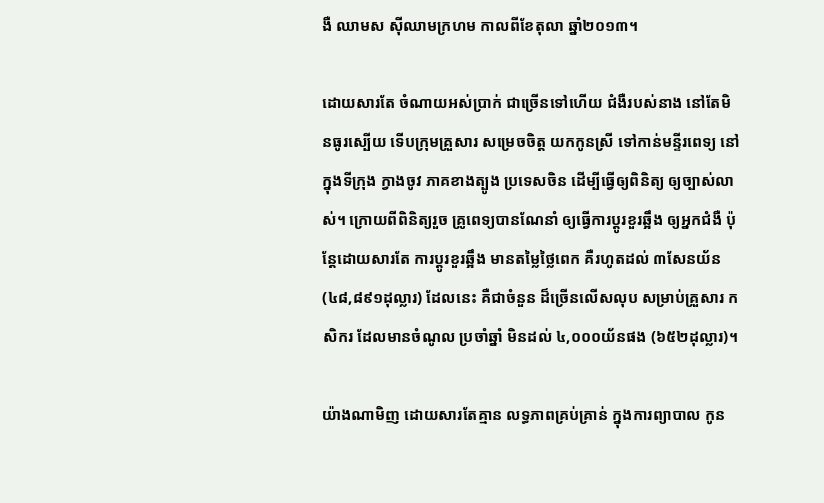ងឺ ឈាមស ស៊ីឈាមក្រហម កាលពីខែតុលា ឆ្នាំ២០១៣។

ដោយសារតែ ចំណាយអស់ប្រាក់ ជាច្រើនទៅហើយ ជំងឺរបស់នាង នៅតែមិនធូរស្បើយ ទើបក្រុមគ្រួសារ សម្រេចចិត្ត យកកូនស្រី ទៅកាន់មន្ទីរពេទ្យ នៅក្នុងទីក្រុង ក្វាងចូវ ភាគខាងត្បូង ប្រទេសចិន ដើម្បីធ្វើឲ្យពិនិត្យ ឲ្យច្បាស់លាស់។ ក្រោយពីពិនិត្យរួច គ្រូពេទ្យបានណែនាំ ឲ្យធ្វើការប្តូរខួរឆ្អឹង ឲ្យអ្នកជំងឺ ប៉ុន្តែដោយសារតែ ការប្តូរខួរឆ្អឹង មានតម្លៃថ្លៃពេក គឺរហូតដល់ ៣សែនយ័ន (៤៨,៨៩១ដុល្លារ) ដែលនេះ គឺជាចំនួន ដ៏ច្រើនលើសលុប សម្រាប់គ្រួសារ កសិករ ដែលមានចំណូល ប្រចាំឆ្នាំ មិនដល់ ៤,០០០យ័នផង (៦៥២ដុល្លារ)។

យ៉ាងណាមិញ ដោយសារតែគ្មាន លទ្ធភាពគ្រប់គ្រាន់ ក្នុងការព្យាបាល កូន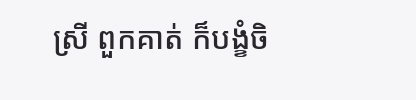ស្រី ពួកគាត់ ក៏បង្ខំចិ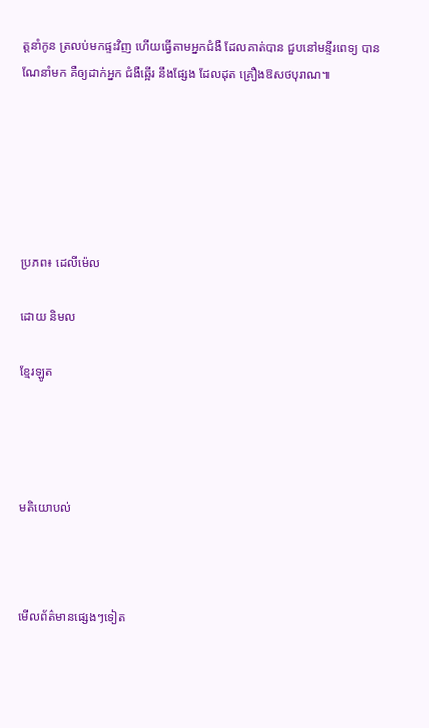ត្តនាំកូន ត្រលប់មកផ្ទះវិញ ហើយធ្វើតាមអ្នកជំងឺ ដែលគាត់បាន ជួបនៅមន្ទីរពេទ្យ បានណែនាំមក គឺឲ្យដាក់អ្នក ជំងឺឆ្អើរ នឹងផ្សែង ដែលដុត គ្រឿងឱសថបុរាណ៕






ប្រភព៖ ដេលីម៉េល

ដោយ និមល

ខ្មែរឡូត




មតិយោបល់



មើលព័ត៌មានផ្សេងៗទៀត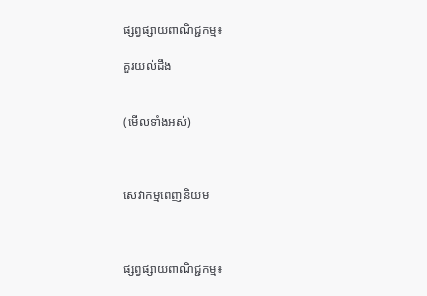ផ្សព្វផ្សាយពាណិជ្ជកម្ម៖

គួរយល់ដឹង


(មើលទាំងអស់)



សេវាកម្មពេញនិយម



ផ្សព្វផ្សាយពាណិជ្ជកម្ម៖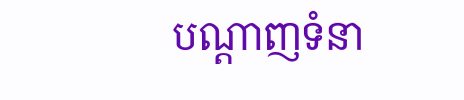បណ្តាញទំនា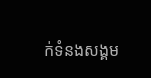ក់ទំនងសង្គម